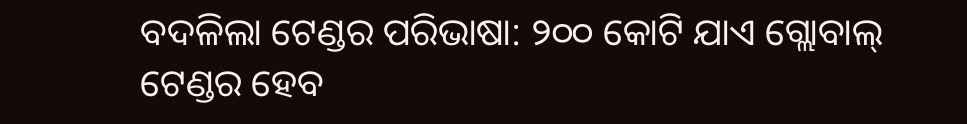ବଦଳିଲା ଟେଣ୍ଡର ପରିଭାଷା: ୨୦୦ କୋଟି ଯାଏ ଗ୍ଲୋବାଲ୍ ଟେଣ୍ଡର ହେବ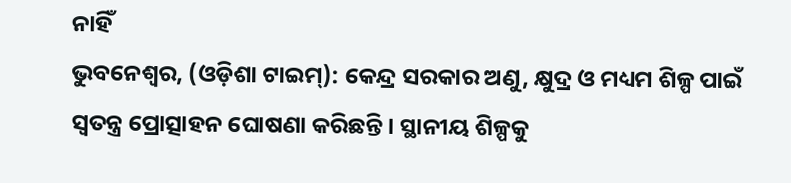ନାହିଁ
ଭୁବନେଶ୍ଵର, (ଓଡ଼ିଶା ଟାଇମ୍): କେନ୍ଦ୍ର ସରକାର ଅଣୁ, କ୍ଷୁଦ୍ର ଓ ମଧ୍ୟମ ଶିଳ୍ପ ପାଇଁ ସ୍ଵତନ୍ତ୍ର ପ୍ରୋତ୍ସାହନ ଘୋଷଣା କରିଛନ୍ତି। ସ୍ଥାନୀୟ ଶିଳ୍ପକୁ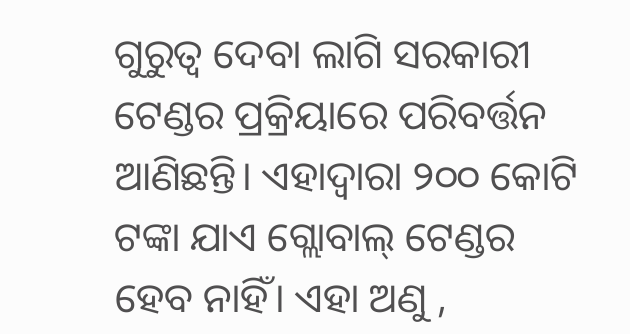ଗୁରୁତ୍ଵ ଦେବା ଲାଗି ସରକାରୀ ଟେଣ୍ଡର ପ୍ରକ୍ରିୟାରେ ପରିବର୍ତ୍ତନ ଆଣିଛନ୍ତି। ଏହାଦ୍ଵାରା ୨୦୦ କୋଟି ଟଙ୍କା ଯାଏ ଗ୍ଲୋବାଲ୍ ଟେଣ୍ଡର ହେବ ନାହିଁ। ଏହା ଅଣୁ ,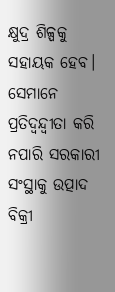କ୍ଷୁଦ୍ର ଶିଳ୍ପକୁ ସହାୟକ ହେବ। ସେମାନେ ପ୍ରତିଦ୍ଵନ୍ଦ୍ୱୀତା କରି ନପାରି ସରକାରୀ ସଂସ୍ଥାକୁ ଉତ୍ପାଦ ବିକ୍ରୀ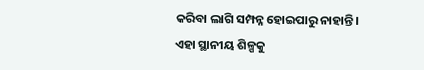କରିବା ଲାଗି ସମ୍ପନ୍ନ ହୋଇପାରୁ ନାହାନ୍ତି।
ଏହା ସ୍ଥାନୀୟ ଶିଳ୍ପକୁ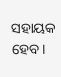ସହାୟକ ହେବ।